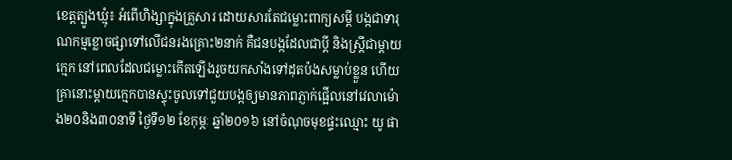ខេត្តត្បូងឃ្មុំ៖ អំពើហិង្សាក្នុងគ្រួសារ ដោយសារតែជម្លោះពាក្យសម្តី បង្កជាទារុណកម្មខ្លោចផ្សាទៅលើជនរងគ្រោះ២នាក់ គឺជនបង្កដែលជាប្តី និងស្ត្រីជាម្តាយក្មេក នៅពេលដែលជម្លោះកើតឡើងរួចយកសាំងទៅដុតប៉ងសម្លាប់ខ្លួន ហើយគ្រានោះម្តាយក្មេកបានស្ទុះចូលទៅជួយបង្កឲ្យមានភាពភ្ញាក់ផ្អើលនៅវេលាម៉ោង២០និង៣០នាទី ថ្ងៃទី១២ ខែកុម្ភៈ ឆ្នាំ២០១៦ នៅចំណុចមុខផ្ទះឈ្មោះ យូ ផា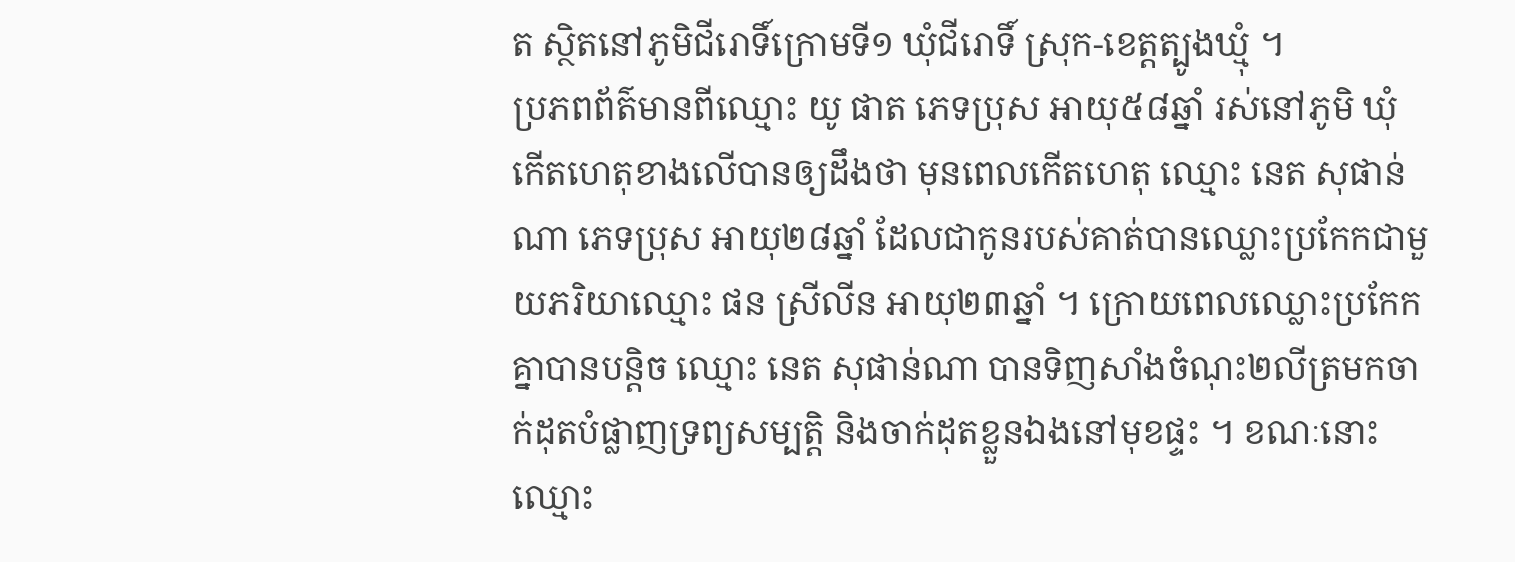ត ស្ថិតនៅភូមិជីរោទិ៍ក្រោមទី១ ឃុំជីរោទិ៍ ស្រុក-ខេត្តត្បូងឃ្មុំ ។
ប្រភពព័ត៌មានពីឈ្មោះ យូ ផាត ភេទប្រុស អាយុ៥៨ឆ្នាំ រស់នៅភូមិ ឃុំ កើតហេតុខាងលើបានឲ្យដឹងថា មុនពេលកើតហេតុ ឈ្មោះ នេត សុផាន់ណា ភេទប្រុស អាយុ២៨ឆ្នាំ ដែលជាកូនរបស់គាត់បានឈ្លោះប្រកែកជាមួយភរិយាឈ្មោះ ផន ស្រីលីន អាយុ២៣ឆ្នាំ ។ ក្រោយពេលឈ្លោះប្រកែកគ្នាបានបន្តិច ឈ្មោះ នេត សុផាន់ណា បានទិញសាំងចំណុះ២លីត្រមកចាក់ដុតបំផ្លាញទ្រព្យសម្បត្តិ និងចាក់ដុតខ្លួនឯងនៅមុខផ្ទះ ។ ខណៈនោះឈ្មោះ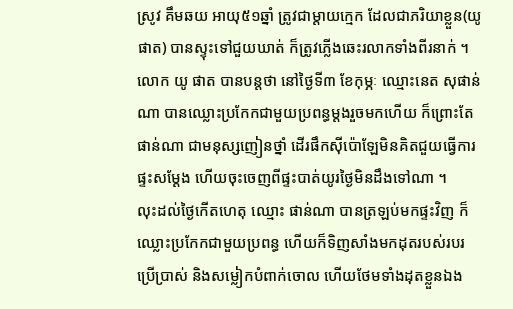ស្រូវ គឹមឆយ អាយុ៥១ឆ្នាំ ត្រូវជាម្តាយក្មេក ដែលជាភរិយាខ្លួន(យូ ផាត) បានស្ទុះទៅជួយឃាត់ ក៏ត្រូវភ្លើងឆេះរលាកទាំងពីរនាក់ ។
លោក យូ ផាត បានបន្តថា នៅថ្ងៃទី៣ ខែកុម្ភៈ ឈ្មោះនេត សុផាន់ណា បានឈ្លោះប្រកែកជាមួយប្រពន្ធម្តងរួចមកហើយ ក៏ព្រោះតែ ផាន់ណា ជាមនុស្សញៀនថ្នាំ ដើរផឹកស៊ីប៉ោឡែមិនគិតជួយធ្វើការផ្ទះសម្តែង ហើយចុះចេញពីផ្ទះបាត់យូរថ្ងៃមិនដឹងទៅណា ។
លុះដល់ថ្ងៃកើតហេតុ ឈ្មោះ ផាន់ណា បានត្រឡប់មកផ្ទះវិញ ក៏ឈ្លោះប្រកែកជាមួយប្រពន្ធ ហើយក៏ទិញសាំងមកដុតរបស់របរប្រើប្រាស់ និងសម្លៀកបំពាក់ចោល ហើយថែមទាំងដុតខ្លួនឯង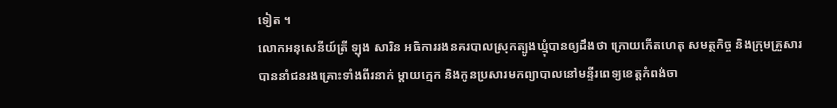ទៀត ។
លោកអនុសេនីយ៍ត្រី ឡុង សារិន អធិការរងនគរបាលស្រុកត្បូងឃ្មុំបានឲ្យដឹងថា ក្រោយកើតហេតុ សមត្ថកិច្ច និងក្រុមគ្រួសារបាននាំជនរងគ្រោះទាំងពីរនាក់ ម្តាយក្មេក និងកូនប្រសារមកព្យាបាលនៅមន្ទីរពេទ្យខេត្តកំពង់ចា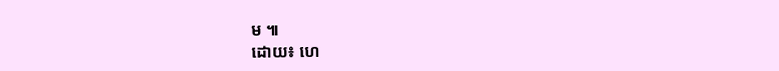ម ៕
ដោយ៖ ហេ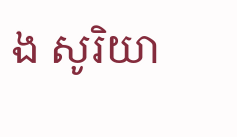ង សូរិយា